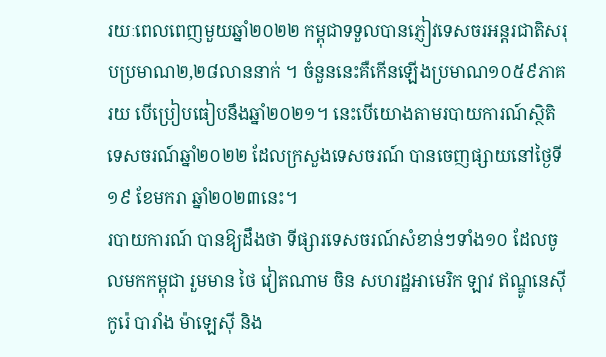រយៈពេលពេញមួយឆ្នាំ២០២២ កម្ពុជាទទួលបានភ្ញៀវទេសចរអន្តរជាតិសរុបប្រមាណ២,២៨លាននាក់ ។ ចំនួននេះគឺកើនឡើងប្រមាណ១០៥៩ភាគរយ បើប្រៀបធៀបនឹងឆ្នាំ២០២១។ នេះបើយោងតាមរបាយការណ៍ស្ថិតិទេសចរណ៍ឆ្នាំ២០២២ ដែលក្រសួងទេសចរណ៍ បានចេញផ្សាយនៅថ្ងៃទី១៩ ខែមករា ឆ្នាំ២០២៣នេះ។
របាយការណ៍ បានឱ្យដឹងថា ទីផ្សារទេសចរណ៍សំខាន់ៗទាំង១០ ដែលចូលមកកម្ពុជា រួមមាន ថៃ វៀតណាម ចិន សហរដ្ឋអាមេរិក ឡាវ ឥណ្ឌូនេស៊ី កូរ៉េ បារាំង ម៉ាឡេស៊ី និង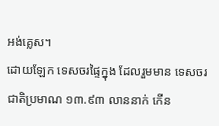អង់គ្លេស។
ដោយឡែក ទេសចរផ្ទៃក្នុង ដែលរួមមាន ទេសចរជាតិប្រមាណ ១៣.៩៣ លាននាក់ កើន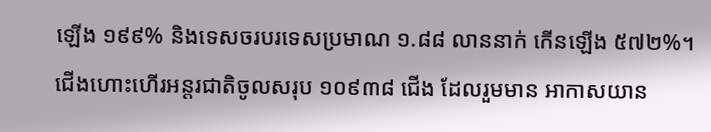ឡើង ១៩៩% និងទេសចរបរទេសប្រមាណ ១.៨៨ លាននាក់ កើនឡើង ៥៧២%។
ជើងហោះហើរអន្តរជាតិចូលសរុប ១០៩៣៨ ជើង ដែលរួមមាន អាកាសយាន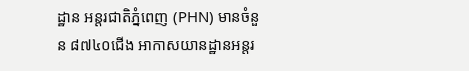ដ្ឋាន អន្តរជាតិភ្នំពេញ (PHN) មានចំនួន ៨៧៤០ជើង អាកាសយានដ្ឋានអន្តរ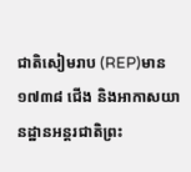ជាតិសៀមរាប (REP)មាន ១៧៣៨ ជើង និងអាកាសយានដ្ឋានអន្តរជាតិព្រះ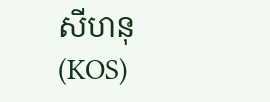សីហនុ (KOS)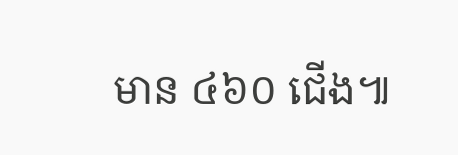មាន ៤៦០ ជើង៕